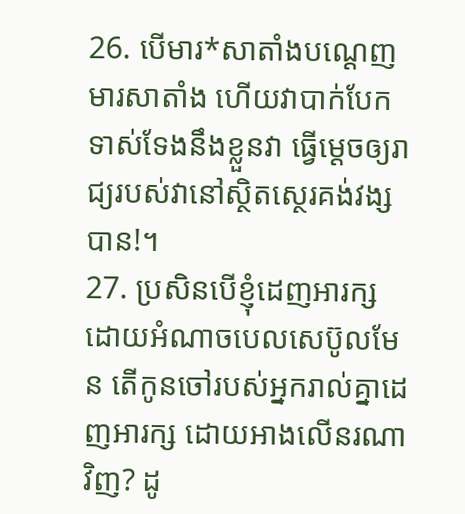26. បើមារ*សាតាំងបណ្ដេញមារសាតាំង ហើយវាបាក់បែកទាស់ទែងនឹងខ្លួនវា ធ្វើម្ដេចឲ្យរាជ្យរបស់វានៅស្ថិតស្ថេរគង់វង្សបាន!។
27. ប្រសិនបើខ្ញុំដេញអារក្ស ដោយអំណាចបេលសេប៊ូលមែន តើកូនចៅរបស់អ្នករាល់គ្នាដេញអារក្ស ដោយអាងលើនរណាវិញ? ដូ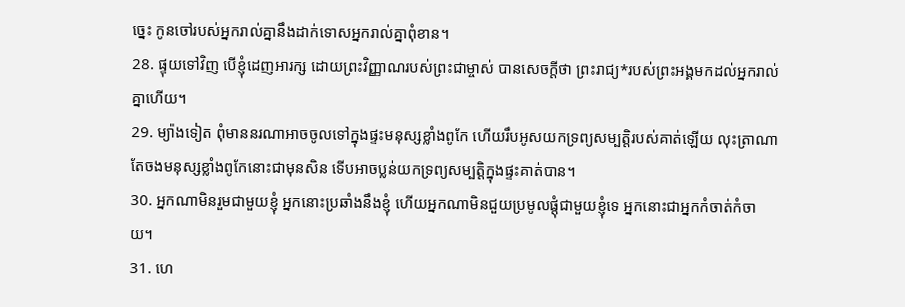ច្នេះ កូនចៅរបស់អ្នករាល់គ្នានឹងដាក់ទោសអ្នករាល់គ្នាពុំខាន។
28. ផ្ទុយទៅវិញ បើខ្ញុំដេញអារក្ស ដោយព្រះវិញ្ញាណរបស់ព្រះជាម្ចាស់ បានសេចក្ដីថា ព្រះរាជ្យ*របស់ព្រះអង្គមកដល់អ្នករាល់គ្នាហើយ។
29. ម្យ៉ាងទៀត ពុំមាននរណាអាចចូលទៅក្នុងផ្ទះមនុស្សខ្លាំងពូកែ ហើយរឹបអូសយកទ្រព្យសម្បត្តិរបស់គាត់ឡើយ លុះត្រាណាតែចងមនុស្សខ្លាំងពូកែនោះជាមុនសិន ទើបអាចប្លន់យកទ្រព្យសម្បត្តិក្នុងផ្ទះគាត់បាន។
30. អ្នកណាមិនរួមជាមួយខ្ញុំ អ្នកនោះប្រឆាំងនឹងខ្ញុំ ហើយអ្នកណាមិនជួយប្រមូលផ្ដុំជាមួយខ្ញុំទេ អ្នកនោះជាអ្នកកំចាត់កំចាយ។
31. ហេ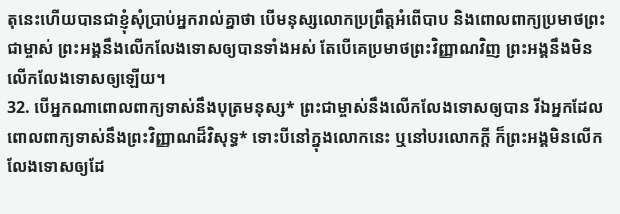តុនេះហើយបានជាខ្ញុំសុំប្រាប់អ្នករាល់គ្នាថា បើមនុស្សលោកប្រព្រឹត្តអំពើបាប និងពោលពាក្យប្រមាថព្រះជាម្ចាស់ ព្រះអង្គនឹងលើកលែងទោសឲ្យបានទាំងអស់ តែបើគេប្រមាថព្រះវិញ្ញាណវិញ ព្រះអង្គនឹងមិនលើកលែងទោសឲ្យឡើយ។
32. បើអ្នកណាពោលពាក្យទាស់នឹងបុត្រមនុស្ស* ព្រះជាម្ចាស់នឹងលើកលែងទោសឲ្យបាន រីឯអ្នកដែលពោលពាក្យទាស់នឹងព្រះវិញ្ញាណដ៏វិសុទ្ធ* ទោះបីនៅក្នុងលោកនេះ ឬនៅបរលោកក្ដី ក៏ព្រះអង្គមិនលើកលែងទោសឲ្យដែ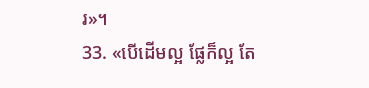រ»។
33. «បើដើមល្អ ផ្លែក៏ល្អ តែ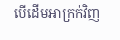បើដើមអាក្រក់វិញ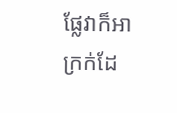ផ្លែវាក៏អាក្រក់ដែ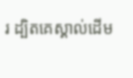រ ដ្បិតគេស្គាល់ដើម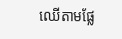ឈើតាមផ្លែ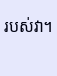របស់វា។